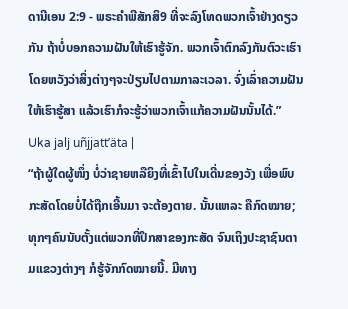ດານີເອນ 2:9 - ພຣະຄຳພີສັກສິ9 ທີ່ຈະລົງໂທດພວກເຈົ້າຢ່າງດຽວກັນ ຖ້າບໍ່ບອກຄວາມຝັນໃຫ້ເຮົາຮູ້ຈັກ. ພວກເຈົ້າຕົກລົງກັນຕົວະເຮົາ ໂດຍຫວັງວ່າສິ່ງຕ່າງໆຈະປ່ຽນໄປຕາມກາລະເວລາ. ຈົ່ງເລົ່າຄວາມຝັນໃຫ້ເຮົາຮູ້ສາ ແລ້ວເຮົາກໍຈະຮູ້ວ່າພວກເຈົ້າແກ້ຄວາມຝັນນັ້ນໄດ້.” Uka jalj uñjjattʼäta |
“ຖ້າຜູ້ໃດຜູ້ໜຶ່ງ ບໍ່ວ່າຊາຍຫລືຍິງທີ່ເຂົ້າໄປໃນເດີ່ນຂອງວັງ ເພື່ອພົບກະສັດໂດຍບໍ່ໄດ້ຖືກເອີ້ນມາ ຈະຕ້ອງຕາຍ. ນັ້ນແຫລະ ຄືກົດໝາຍ; ທຸກໆຄົນນັບຕັ້ງແຕ່ພວກທີ່ປຶກສາຂອງກະສັດ ຈົນເຖິງປະຊາຊົນຕາມແຂວງຕ່າງໆ ກໍຮູ້ຈັກກົດໝາຍນີ້. ມີທາງ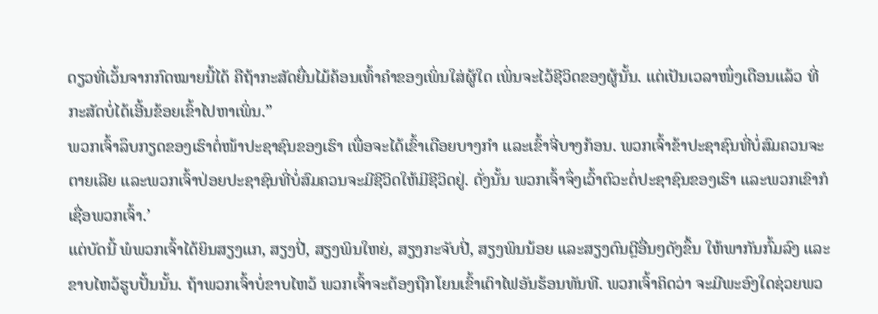ດຽວທີ່ເວັ້ນຈາກກົດໝາຍນີ້ໄດ້ ຄືຖ້າກະສັດຍື່ນໄມ້ຄ້ອນເທົ້າຄຳຂອງເພິ່ນໃສ່ຜູ້ໃດ ເພິ່ນຈະໄວ້ຊີວິດຂອງຜູ້ນັ້ນ. ແຕ່ເປັນເວລາໜຶ່ງເດືອນແລ້ວ ທີ່ກະສັດບໍ່ໄດ້ເອີ້ນຂ້ອຍເຂົ້າໄປຫາເພິ່ນ.”
ພວກເຈົ້າລຶບກຽດຂອງເຮົາຕໍ່ໜ້າປະຊາຊົນຂອງເຮົາ ເພື່ອຈະໄດ້ເຂົ້າເດືອຍບາງກຳ ແລະເຂົ້າຈີ່ບາງກ້ອນ. ພວກເຈົ້າຂ້າປະຊາຊົນທີ່ບໍ່ສົມຄວນຈະຕາຍເລີຍ ແລະພວກເຈົ້າປ່ອຍປະຊາຊົນທີ່ບໍ່ສົມຄວນຈະມີຊີວິດໃຫ້ມີຊີວິດຢູ່. ດັ່ງນັ້ນ ພວກເຈົ້າຈຶ່ງເວົ້າຕົວະຕໍ່ປະຊາຊົນຂອງເຮົາ ແລະພວກເຂົາກໍເຊື່ອພວກເຈົ້າ.’
ແຕ່ບັດນີ້ ພໍພວກເຈົ້າໄດ້ຍິນສຽງແກ, ສຽງປີ່, ສຽງພິນໃຫຍ່, ສຽງກະຈັບປີ່, ສຽງພິນນ້ອຍ ແລະສຽງດົນຕຼີອື່ນໆດັງຂຶ້ນ ໃຫ້ພາກັນກົ້ມລົງ ແລະຂາບໄຫວ້ຮູບປັ້ນນັ້ນ. ຖ້າພວກເຈົ້າບໍ່ຂາບໄຫວ້ ພວກເຈົ້າຈະຕ້ອງຖືກໂຍນເຂົ້າເຕົາໄຟອັນຮ້ອນທັນທີ. ພວກເຈົ້າຄິດວ່າ ຈະມີພະອົງໃດຊ່ວຍພວ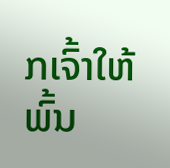ກເຈົ້າໃຫ້ພົ້ນ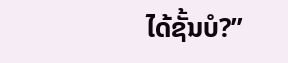ໄດ້ຊັ້ນບໍ?”